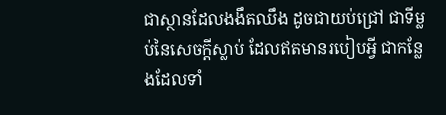ជាស្ថានដែលងងឹតឈឹង ដូចជាយប់ជ្រៅ ជាទីម្លប់នៃសេចក្ដីស្លាប់ ដែលឥតមានរបៀបអ្វី ជាកន្លែងដែលទាំ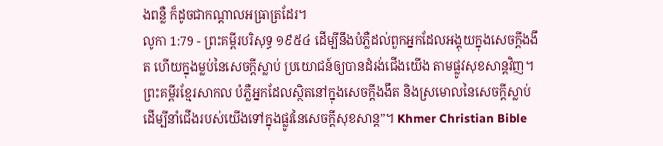ងពន្លឺ ក៏ដូចជាកណ្តាលអធ្រាត្រដែរ។
លូកា 1:79 - ព្រះគម្ពីរបរិសុទ្ធ ១៩៥៤ ដើម្បីនឹងបំភ្លឺដល់ពួកអ្នកដែលអង្គុយក្នុងសេចក្ដីងងឹត ហើយក្នុងម្លប់នៃសេចក្ដីស្លាប់ ប្រយោជន៍ឲ្យបានដំរង់ជើងយើង តាមផ្លូវសុខសាន្តវិញ។ ព្រះគម្ពីរខ្មែរសាកល បំភ្លឺអ្នកដែលស្ថិតនៅក្នុងសេចក្ដីងងឹត និងស្រមោលនៃសេចក្ដីស្លាប់ ដើម្បីនាំជើងរបស់យើងទៅក្នុងផ្លូវនៃសេចក្ដីសុខសាន្ត”។ Khmer Christian Bible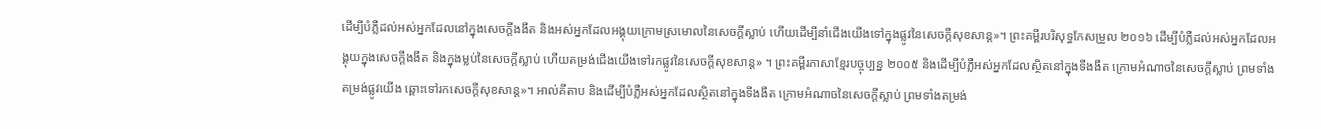ដើម្បីបំភ្លឺដល់អស់អ្នកដែលនៅក្នុងសេចក្ដីងងឹត និងអស់អ្នកដែលអង្គុយក្រោមស្រមោលនៃសេចក្ដីស្លាប់ ហើយដើម្បីនាំជើងយើងទៅក្នុងផ្លូវនៃសេចក្ដីសុខសាន្ដ»។ ព្រះគម្ពីរបរិសុទ្ធកែសម្រួល ២០១៦ ដើម្បីបំភ្លឺដល់អស់អ្នកដែលអង្គុយក្នុងសេចក្តីងងឹត និងក្នុងម្លប់នៃសេចក្តីស្លាប់ ហើយតម្រង់ជើងយើងទៅរកផ្លូវនៃសេចក្ដីសុខសាន្ត» ។ ព្រះគម្ពីរភាសាខ្មែរបច្ចុប្បន្ន ២០០៥ និងដើម្បីបំភ្លឺអស់អ្នកដែលស្ថិតនៅក្នុងទីងងឹត ក្រោមអំណាចនៃសេចក្ដីស្លាប់ ព្រមទាំងតម្រង់ផ្លូវយើង ឆ្ពោះទៅរកសេចក្ដីសុខសាន្ត»។ អាល់គីតាប និងដើម្បីបំភ្លឺអស់អ្នកដែលស្ថិតនៅក្នុងទីងងឹត ក្រោមអំណាចនៃសេចក្ដីស្លាប់ ព្រមទាំងតម្រង់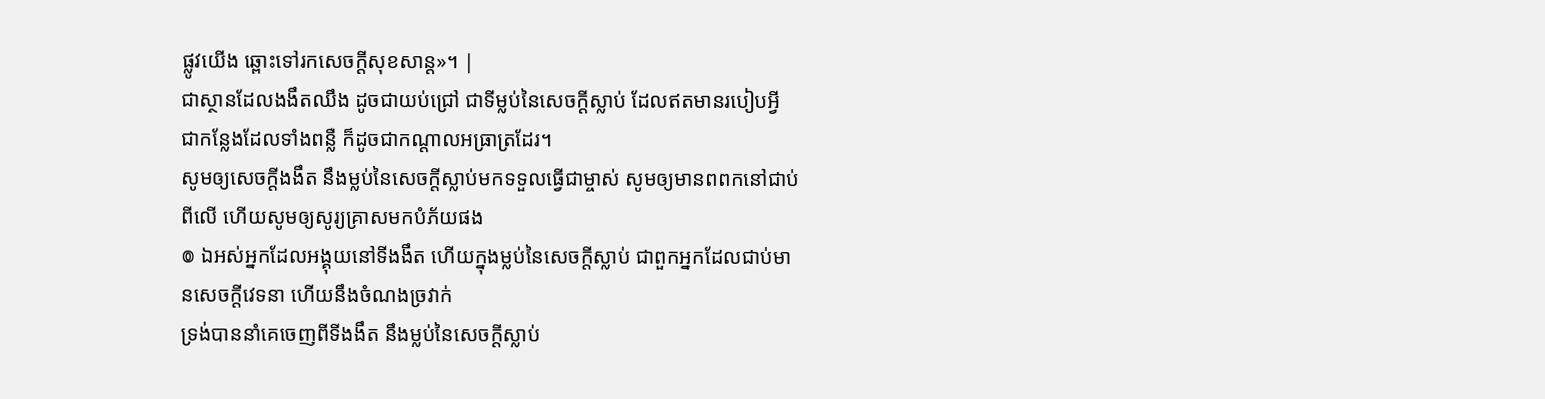ផ្លូវយើង ឆ្ពោះទៅរកសេចក្ដីសុខសាន្ដ»។ |
ជាស្ថានដែលងងឹតឈឹង ដូចជាយប់ជ្រៅ ជាទីម្លប់នៃសេចក្ដីស្លាប់ ដែលឥតមានរបៀបអ្វី ជាកន្លែងដែលទាំងពន្លឺ ក៏ដូចជាកណ្តាលអធ្រាត្រដែរ។
សូមឲ្យសេចក្ដីងងឹត នឹងម្លប់នៃសេចក្ដីស្លាប់មកទទួលធ្វើជាម្ចាស់ សូមឲ្យមានពពកនៅជាប់ពីលើ ហើយសូមឲ្យសូរ្យគ្រាសមកបំភ័យផង
៙ ឯអស់អ្នកដែលអង្គុយនៅទីងងឹត ហើយក្នុងម្លប់នៃសេចក្ដីស្លាប់ ជាពួកអ្នកដែលជាប់មានសេចក្ដីវេទនា ហើយនឹងចំណងច្រវាក់
ទ្រង់បាននាំគេចេញពីទីងងឹត នឹងម្លប់នៃសេចក្ដីស្លាប់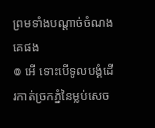ព្រមទាំងបណ្តាច់ចំណងគេផង
៙ អើ ទោះបើទូលបង្គំដើរកាត់ច្រកភ្នំនៃម្លប់សេច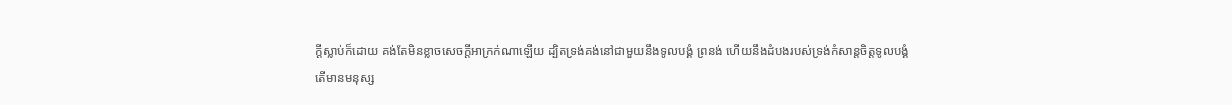ក្ដីស្លាប់ក៏ដោយ គង់តែមិនខ្លាចសេចក្ដីអាក្រក់ណាឡើយ ដ្បិតទ្រង់គង់នៅជាមួយនឹងទូលបង្គំ ព្រនង់ ហើយនឹងដំបងរបស់ទ្រង់កំសាន្តចិត្តទូលបង្គំ
តើមានមនុស្ស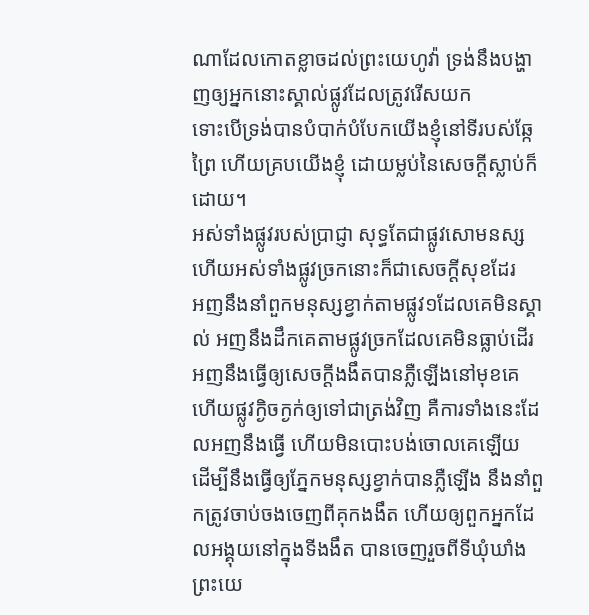ណាដែលកោតខ្លាចដល់ព្រះយេហូវ៉ា ទ្រង់នឹងបង្ហាញឲ្យអ្នកនោះស្គាល់ផ្លូវដែលត្រូវរើសយក
ទោះបើទ្រង់បានបំបាក់បំបែកយើងខ្ញុំនៅទីរបស់ឆ្កែព្រៃ ហើយគ្របយើងខ្ញុំ ដោយម្លប់នៃសេចក្ដីស្លាប់ក៏ដោយ។
អស់ទាំងផ្លូវរបស់ប្រាជ្ញា សុទ្ធតែជាផ្លូវសោមនស្ស ហើយអស់ទាំងផ្លូវច្រកនោះក៏ជាសេចក្ដីសុខដែរ
អញនឹងនាំពួកមនុស្សខ្វាក់តាមផ្លូវ១ដែលគេមិនស្គាល់ អញនឹងដឹកគេតាមផ្លូវច្រកដែលគេមិនធ្លាប់ដើរ អញនឹងធ្វើឲ្យសេចក្ដីងងឹតបានភ្លឺឡើងនៅមុខគេ ហើយផ្លូវក្ងិចក្ងក់ឲ្យទៅជាត្រង់វិញ គឺការទាំងនេះដែលអញនឹងធ្វើ ហើយមិនបោះបង់ចោលគេឡើយ
ដើម្បីនឹងធ្វើឲ្យភ្នែកមនុស្សខ្វាក់បានភ្លឺឡើង នឹងនាំពួកត្រូវចាប់ចងចេញពីគុកងងឹត ហើយឲ្យពួកអ្នកដែលអង្គុយនៅក្នុងទីងងឹត បានចេញរួចពីទីឃុំឃាំង
ព្រះយេ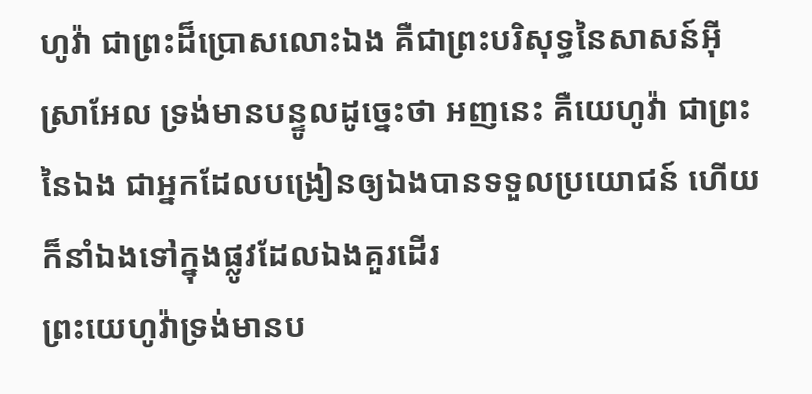ហូវ៉ា ជាព្រះដ៏ប្រោសលោះឯង គឺជាព្រះបរិសុទ្ធនៃសាសន៍អ៊ីស្រាអែល ទ្រង់មានបន្ទូលដូច្នេះថា អញនេះ គឺយេហូវ៉ា ជាព្រះនៃឯង ជាអ្នកដែលបង្រៀនឲ្យឯងបានទទួលប្រយោជន៍ ហើយក៏នាំឯងទៅក្នុងផ្លូវដែលឯងគួរដើរ
ព្រះយេហូវ៉ាទ្រង់មានប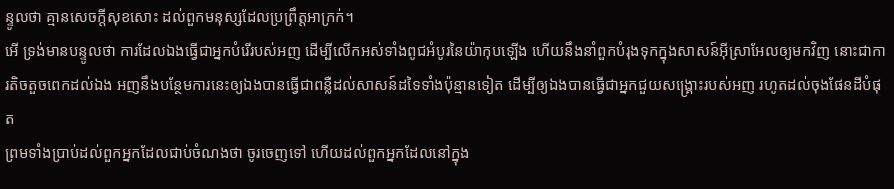ន្ទូលថា គ្មានសេចក្ដីសុខសោះ ដល់ពួកមនុស្សដែលប្រព្រឹត្តអាក្រក់។
អើ ទ្រង់មានបន្ទូលថា ការដែលឯងធ្វើជាអ្នកបំរើរបស់អញ ដើម្បីលើកអស់ទាំងពូជអំបូរនៃយ៉ាកុបឡើង ហើយនឹងនាំពួកបំរុងទុកក្នុងសាសន៍អ៊ីស្រាអែលឲ្យមកវិញ នោះជាការតិចតួចពេកដល់ឯង អញនឹងបន្ថែមការនេះឲ្យឯងបានធ្វើជាពន្លឺដល់សាសន៍ដទៃទាំងប៉ុន្មានទៀត ដើម្បីឲ្យឯងបានធ្វើជាអ្នកជួយសង្គ្រោះរបស់អញ រហូតដល់ចុងផែនដីបំផុត
ព្រមទាំងប្រាប់ដល់ពួកអ្នកដែលជាប់ចំណងថា ចូរចេញទៅ ហើយដល់ពួកអ្នកដែលនៅក្នុង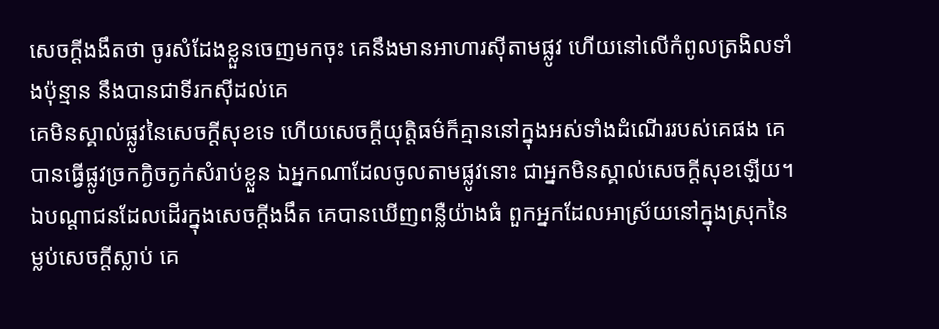សេចក្ដីងងឹតថា ចូរសំដែងខ្លួនចេញមកចុះ គេនឹងមានអាហារស៊ីតាមផ្លូវ ហើយនៅលើកំពូលត្រងិលទាំងប៉ុន្មាន នឹងបានជាទីរកស៊ីដល់គេ
គេមិនស្គាល់ផ្លូវនៃសេចក្ដីសុខទេ ហើយសេចក្ដីយុត្តិធម៌ក៏គ្មាននៅក្នុងអស់ទាំងដំណើររបស់គេផង គេបានធ្វើផ្លូវច្រកក្ងិចក្ងក់សំរាប់ខ្លួន ឯអ្នកណាដែលចូលតាមផ្លូវនោះ ជាអ្នកមិនស្គាល់សេចក្ដីសុខឡើយ។
ឯបណ្តាជនដែលដើរក្នុងសេចក្ដីងងឹត គេបានឃើញពន្លឺយ៉ាងធំ ពួកអ្នកដែលអាស្រ័យនៅក្នុងស្រុកនៃម្លប់សេចក្ដីស្លាប់ គេ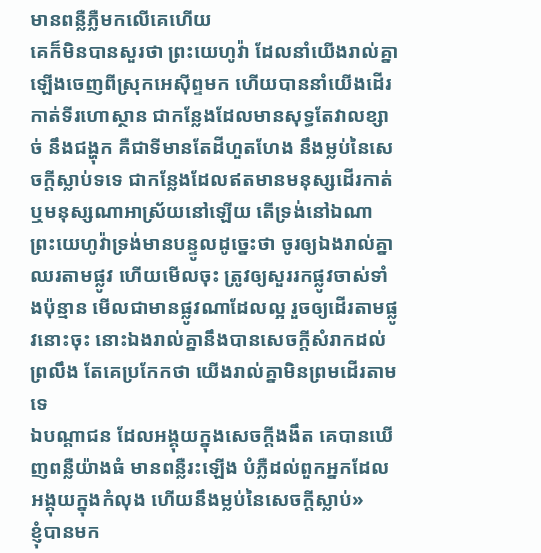មានពន្លឺភ្លឺមកលើគេហើយ
គេក៏មិនបានសួរថា ព្រះយេហូវ៉ា ដែលនាំយើងរាល់គ្នាឡើងចេញពីស្រុកអេស៊ីព្ទមក ហើយបាននាំយើងដើរកាត់ទីរហោស្ថាន ជាកន្លែងដែលមានសុទ្ធតែវាលខ្សាច់ នឹងជង្ហុក គឺជាទីមានតែដីហួតហែង នឹងម្លប់នៃសេចក្ដីស្លាប់ទទេ ជាកន្លែងដែលឥតមានមនុស្សដើរកាត់ ឬមនុស្សណាអាស្រ័យនៅឡើយ តើទ្រង់នៅឯណា
ព្រះយេហូវ៉ាទ្រង់មានបន្ទូលដូច្នេះថា ចូរឲ្យឯងរាល់គ្នាឈរតាមផ្លូវ ហើយមើលចុះ ត្រូវឲ្យសួររកផ្លូវចាស់ទាំងប៉ុន្មាន មើលជាមានផ្លូវណាដែលល្អ រួចឲ្យដើរតាមផ្លូវនោះចុះ នោះឯងរាល់គ្នានឹងបានសេចក្ដីសំរាកដល់ព្រលឹង តែគេប្រកែកថា យើងរាល់គ្នាមិនព្រមដើរតាមទេ
ឯបណ្តាជន ដែលអង្គុយក្នុងសេចក្ដីងងឹត គេបានឃើញពន្លឺយ៉ាងធំ មានពន្លឺរះឡើង បំភ្លឺដល់ពួកអ្នកដែលអង្គុយក្នុងកំលុង ហើយនឹងម្លប់នៃសេចក្ដីស្លាប់»
ខ្ញុំបានមក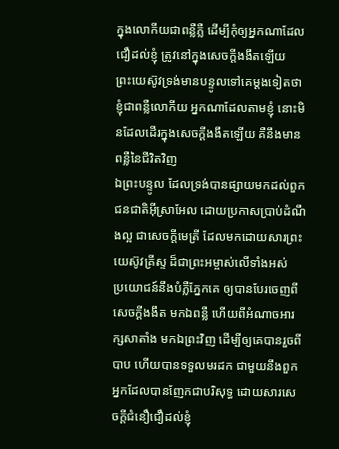ក្នុងលោកីយជាពន្លឺភ្លឺ ដើម្បីកុំឲ្យអ្នកណាដែលជឿដល់ខ្ញុំ ត្រូវនៅក្នុងសេចក្ដីងងឹតឡើយ
ព្រះយេស៊ូវទ្រង់មានបន្ទូលទៅគេម្តងទៀតថា ខ្ញុំជាពន្លឺលោកីយ អ្នកណាដែលតាមខ្ញុំ នោះមិនដែលដើរក្នុងសេចក្ដីងងឹតឡើយ គឺនឹងមានពន្លឺនៃជីវិតវិញ
ឯព្រះបន្ទូល ដែលទ្រង់បានផ្សាយមកដល់ពួកជនជាតិអ៊ីស្រាអែល ដោយប្រកាសប្រាប់ដំណឹងល្អ ជាសេចក្ដីមេត្រី ដែលមកដោយសារព្រះយេស៊ូវគ្រីស្ទ ដ៏ជាព្រះអម្ចាស់លើទាំងអស់
ប្រយោជន៍នឹងបំភ្លឺភ្នែកគេ ឲ្យបានបែរចេញពីសេចក្ដីងងឹត មកឯពន្លឺ ហើយពីអំណាចអារក្សសាតាំង មកឯព្រះវិញ ដើម្បីឲ្យគេបានរួចពីបាប ហើយបានទទួលមរដក ជាមួយនឹងពួកអ្នកដែលបានញែកជាបរិសុទ្ធ ដោយសារសេចក្ដីជំនឿជឿដល់ខ្ញុំ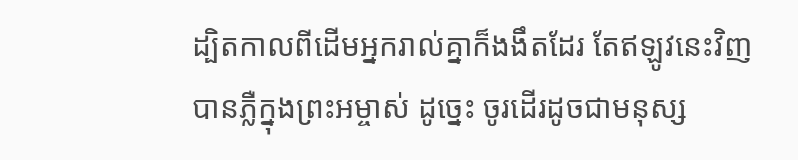ដ្បិតកាលពីដើមអ្នករាល់គ្នាក៏ងងឹតដែរ តែឥឡូវនេះវិញ បានភ្លឺក្នុងព្រះអម្ចាស់ ដូច្នេះ ចូរដើរដូចជាមនុស្ស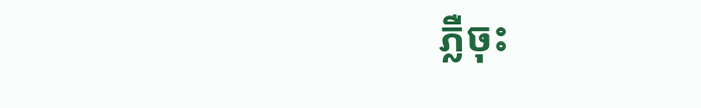ភ្លឺចុះ